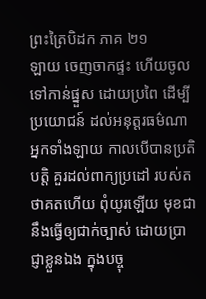ព្រះត្រៃបិដក ភាគ ២១
ឡាយ ចេញចាកផ្ទះ ហើយចូលទៅកាន់ផ្នួស ដោយប្រពៃ ដើម្បីប្រយោជន៍ ដល់អនុត្តរធម៌ណា អ្នកទាំងឡាយ កាលបើបានប្រតិបត្តិ គួរដល់ពាក្យប្រដៅ របស់តថាគតហើយ ពុំយូរឡើយ មុខជានឹងធ្វើឲ្យជាក់ច្បាស់ ដោយប្រាជ្ញាខ្លួនឯង ក្នុងបច្ចុ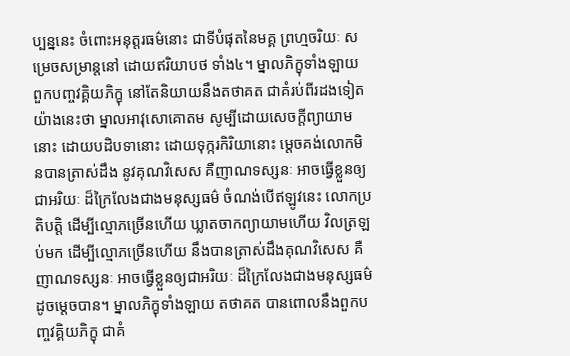ប្បន្ននេះ ចំពោះអនុត្តរធម៌នោះ ជាទីបំផុតនៃមគ្គ ព្រហ្មចរិយៈ សម្រេចសម្រាន្តនៅ ដោយឥរិយាបថ ទាំង៤។ ម្នាលភិក្ខុទាំងឡាយ ពួកបញ្ចវគ្គិយភិក្ខុ នៅតែនិយាយនឹងតថាគត ជាគំរប់ពីរដងទៀត យ៉ាងនេះថា ម្នាលអាវុសោគោតម សូម្បីដោយសេចក្តីព្យាយាមនោះ ដោយបដិបទានោះ ដោយទុក្ករកិរិយានោះ ម្តេចគង់លោកមិនបានត្រាស់ដឹង នូវគុណវិសេស គឺញាណទស្សនៈ អាចធ្វើខ្លួនឲ្យជាអរិយៈ ដ៏ក្រៃលែងជាងមនុស្សធម៌ ចំណង់បើឥឡូវនេះ លោកប្រតិបត្តិ ដើម្បីល្មោភច្រើនហើយ ឃ្លាតចាកព្យាយាមហើយ វិលត្រឡប់មក ដើម្បីល្មោភច្រើនហើយ នឹងបានត្រាស់ដឹងគុណវិសេស គឺញាណទស្សនៈ អាចធ្វើខ្លួនឲ្យជាអរិយៈ ដ៏ក្រៃលែងជាងមនុស្សធម៌ ដូចម្តេចបាន។ ម្នាលភិក្ខុទាំងឡាយ តថាគត បានពោលនឹងពួកបញ្ចវគ្គិយភិក្ខុ ជាគំ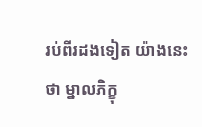រប់ពីរដងទៀត យ៉ាងនេះថា ម្នាលភិក្ខុ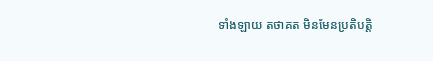ទាំងឡាយ តថាគត មិនមែនប្រតិបត្តិ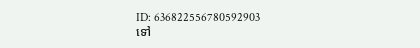ID: 636822556780592903
ទៅ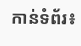កាន់ទំព័រ៖